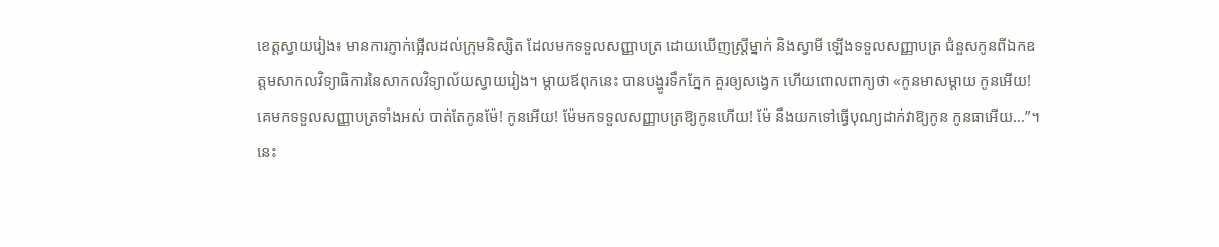ខេត្តស្វាយរៀង៖ មានការភ្ញាក់ផ្អើលដល់ក្រុមនិស្សិត ដែលមកទទួលសញ្ញាបត្រ ដោយឃើញស្ត្រីម្នាក់ និងស្វាមី ឡើងទទួលសញ្ញាបត្រ ជំនួសកូនពីឯកឧត្តមសាកលវិទ្យាធិការនៃសាកលវិទ្យាល័យស្វាយរៀង។ ម្តាយឪពុកនេះ បានបង្ហូរទឹកភ្នែក គួរឲ្យសង្វេក ហើយពោលពាក្យថា «កូនមាសម្តាយ កូនអើយ! គេមកទទួលសញ្ញាបត្រទាំងអស់ បាត់តែកូនម៉ែ! កូនអើយ! ម៉ែមកទទួលសញ្ញាបត្រឱ្យកូនហើយ! ម៉ែ នឹងយកទៅធ្វើបុណ្យដាក់វាឱ្យកូន កូនធាអើយ…”។
នេះ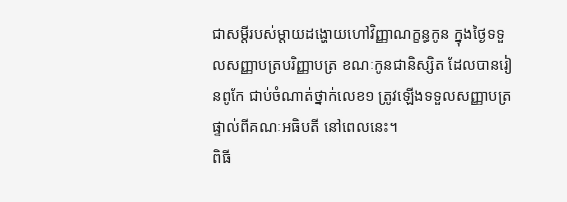ជាសម្ដីរបស់ម្ដាយដង្ហោយហៅវិញ្ញាណក្ខន្ធកូន ក្នុងថ្ងៃទទួលសញ្ញាបត្របរិញ្ញាបត្រ ខណៈកូនជានិស្សិត ដែលបានរៀនពូកែ ជាប់ចំណាត់ថ្នាក់លេខ១ ត្រូវឡើងទទួលសញ្ញាបត្រផ្ទាល់ពីគណៈអធិបតី នៅពេលនេះ។
ពិធី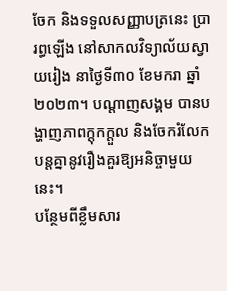ចែក និងទទួលសញ្ញាបត្រនេះ ប្រារព្ធឡើង នៅសាកលវិទ្យាល័យស្វាយរៀង នាថ្ងៃទី៣០ ខែមករា ឆ្នាំ២០២៣។ បណ្ដាញសង្គម បានបង្ហាញភាពក្ដុកក្ដួល និងចែករំលែកបន្តគ្នានូវរឿងគួរឱ្យអនិច្ចាមួយនេះ។
បន្ថែមពីខ្លឹមសារ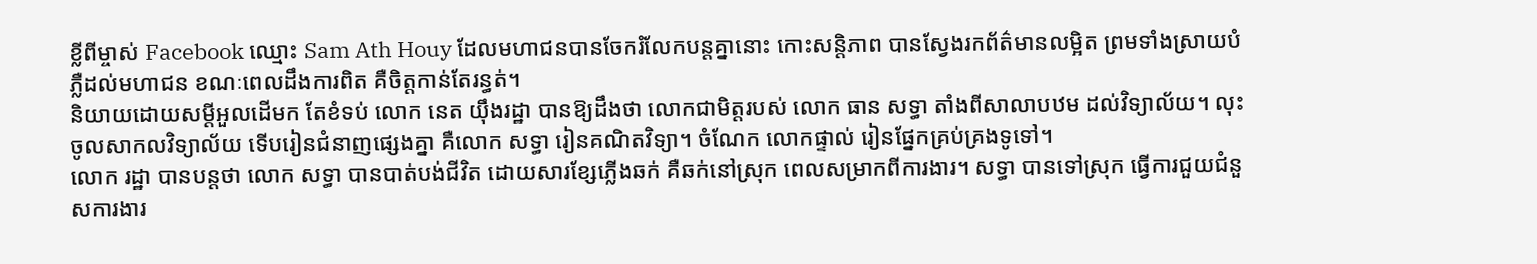ខ្លីពីម្ចាស់ Facebook ឈ្មោះ Sam Ath Houy ដែលមហាជនបានចែករំលែកបន្តគ្នានោះ កោះសន្តិភាព បានស្វែងរកព័ត៌មានលម្អិត ព្រមទាំងស្រាយបំភ្លឺដល់មហាជន ខណៈពេលដឹងការពិត គឺចិត្តកាន់តែរន្ធត់។
និយាយដោយសម្ដីអួលដើមក តែខំទប់ លោក នេត យ៉ឹងរដ្ឋា បានឱ្យដឹងថា លោកជាមិត្តរបស់ លោក ធាន សទ្ធា តាំងពីសាលាបឋម ដល់វិទ្យាល័យ។ លុះចូលសាកលវិទ្យាល័យ ទើបរៀនជំនាញផ្សេងគ្នា គឺលោក សទ្ធា រៀនគណិតវិទ្យា។ ចំណែក លោកផ្ទាល់ រៀនផ្នែកគ្រប់គ្រងទូទៅ។
លោក រដ្ឋា បានបន្តថា លោក សទ្ធា បានបាត់បង់ជីវិត ដោយសារខ្សែភ្លើងឆក់ គឺឆក់នៅស្រុក ពេលសម្រាកពីការងារ។ សទ្ធា បានទៅស្រុក ធ្វើការជួយជំនួសការងារ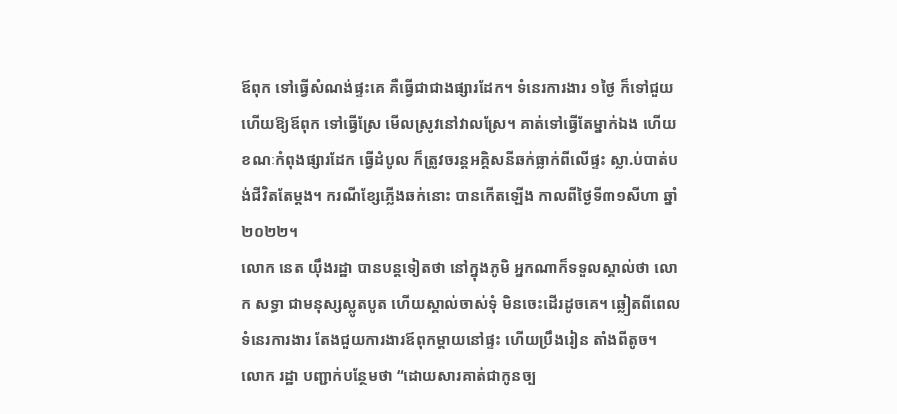ឪពុក ទៅធ្វើសំណង់ផ្ទះគេ គឺធ្វើជាជាងផ្សារដែក។ ទំនេរការងារ ១ថ្ងៃ ក៏ទៅជួយ ហើយឱ្យឪពុក ទៅធ្វើស្រែ មើលស្រូវនៅវាលស្រែ។ គាត់ទៅធ្វើតែម្នាក់ឯង ហើយខណៈកំពុងផ្សារដែក ធ្វើដំបូល ក៏ត្រូវចរន្តអគ្គិសនីឆក់ធ្លាក់ពីលើផ្ទះ ស្លា.ប់បាត់បង់ជីវិតតែម្តង។ ករណីខ្សែភ្លើងឆក់នោះ បានកើតឡើង កាលពីថ្ងៃទី៣១សីហា ឆ្នាំ២០២២។
លោក នេត យ៉ឹងរដ្ឋា បានបន្តទៀតថា នៅក្នុងភូមិ អ្នកណាក៏ទទួលស្គាល់ថា លោក សទ្ធា ជាមនុស្សស្លូតបូត ហើយស្គាល់ចាស់ទុំ មិនចេះដើរដូចគេ។ ឆ្លៀតពីពេលទំនេរការងារ តែងជួយការងារឪពុកម្ដាយនៅផ្ទះ ហើយប្រឹងរៀន តាំងពីតូច។
លោក រដ្ឋា បញ្ជាក់បន្ថែមថា “ដោយសារគាត់ជាកូនច្ប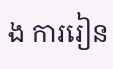ង ការរៀន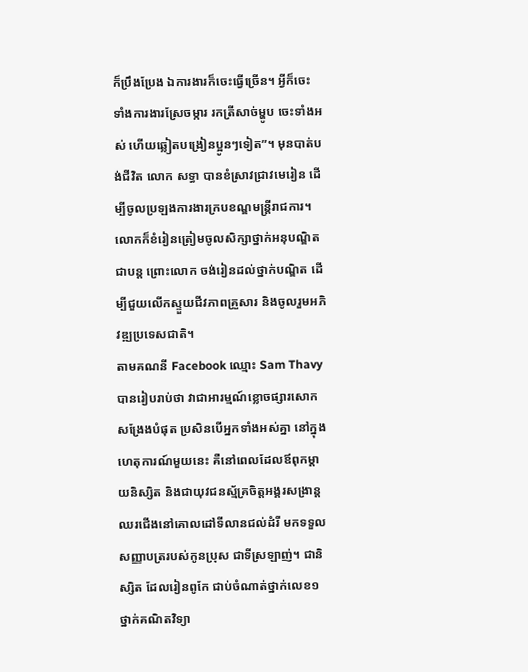ក៏ប្រឹងប្រែង ឯការងារក៏ចេះធ្វើច្រើន។ អ្វីក៏ចេះ ទាំងការងារស្រែចម្ការ រកត្រីសាច់ម្ហូប ចេះទាំងអស់ ហើយឆ្លៀតបង្រៀនប្អូនៗទៀត”។ មុនបាត់បង់ជីវិត លោក សទ្ធា បានខំស្រាវជ្រាវមេរៀន ដើម្បីចូលប្រឡងការងារក្របខណ្ឌមន្ត្រីរាជការ។ លោកក៏ខំរៀនត្រៀមចូលសិក្សាថ្នាក់អនុបណ្ឌិតជាបន្ត ព្រោះលោក ចង់រៀនដល់ថ្នាក់បណ្ឌិត ដើម្បីជួយលើកស្ទួយជីវភាពគ្រួសារ និងចូលរួមអភិវឌ្ឍប្រទេសជាតិ។
តាមគណនី Facebook ឈ្មោះ Sam Thavy បានរៀបរាប់ថា វាជាអារម្មណ៍ខ្លោចផ្សារសោកសង្រែងបំផុត ប្រសិនបើអ្នកទាំងអស់គ្នា នៅក្នុងហេតុការណ៍មួយនេះ គឺនៅពេលដែលឪពុកម្តាយនិស្សិត និងជាយុវជនស្ម័គ្រចិត្តអង្គរសង្រាន្ត ឈរជើងនៅគោលដៅទីលានជល់ដំរី មកទទួលសញ្ញាបត្ររបស់កូនប្រុស ជាទីស្រឡាញ់។ ជានិស្សិត ដែលរៀនពូកែ ជាប់ចំណាត់ថ្នាក់លេខ១ ថ្នាក់គណិតវិទ្យា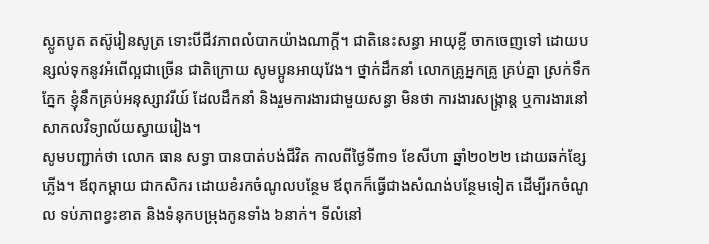ស្លូតបូត តស៊ូរៀនសូត្រ ទោះបីជីវភាពលំបាកយ៉ាងណាក្តី។ ជាតិនេះសន្ធា អាយុខ្លី ចាកចេញទៅ ដោយបន្សល់ទុកនូវអំពើល្អជាច្រើន ជាតិក្រោយ សូមប្អូនអាយុវែង។ ថ្នាក់ដឹកនាំ លោកគ្រូអ្នកគ្រូ គ្រប់គ្នា ស្រក់ទឹកភ្នែក ខ្ញុំនឹកគ្រប់អនុស្សាវរីយ៍ ដែលដឹកនាំ និងរួមការងារជាមួយសន្ធា មិនថា ការងារសង្ក្រាន្ត ឬការងារនៅសាកលវិទ្យាល័យស្វាយរៀង។
សូមបញ្ជាក់ថា លោក ធាន សទ្ធា បានបាត់បង់ជីវិត កាលពីថ្ងៃទី៣១ ខែសីហា ឆ្នាំ២០២២ ដោយឆក់ខ្សែភ្លើង។ ឪពុកម្ដាយ ជាកសិករ ដោយខំរកចំណូលបន្ថែម ឪពុកក៏ធ្វើជាងសំណង់បន្ថែមទៀត ដើម្បីរកចំណូល ទប់ភាពខ្វះខាត និងទំនុកបម្រុងកូនទាំង ៦នាក់។ ទីលំនៅ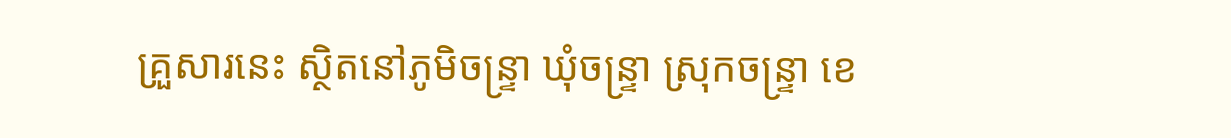គ្រួសារនេះ ស្ថិតនៅភូមិចន្រ្ទា ឃុំចន្ទ្រា ស្រុកចន្ទ្រា ខេ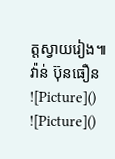ត្តស្វាយរៀង៕ វ៉ាន់ ប៊ុនធឿន
![Picture]()
![Picture]()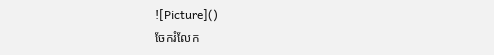![Picture]()
ចែករំលែក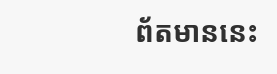ព័តមាននេះ